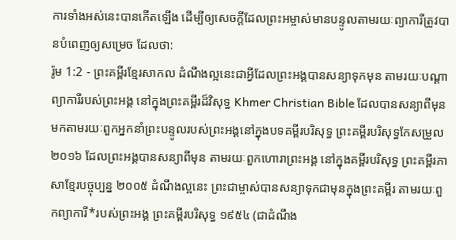ការទាំងអស់នេះបានកើតឡើង ដើម្បីឲ្យសេចក្ដីដែលព្រះអម្ចាស់មានបន្ទូលតាមរយៈព្យាការីត្រូវបានបំពេញឲ្យសម្រេច ដែលថា:
រ៉ូម 1:2 - ព្រះគម្ពីរខ្មែរសាកល ដំណឹងល្អនេះជាអ្វីដែលព្រះអង្គបានសន្យាទុកមុន តាមរយៈបណ្ដាព្យាការីរបស់ព្រះអង្គ នៅក្នុងព្រះគម្ពីរដ៏វិសុទ្ធ Khmer Christian Bible ដែលបានសន្យាពីមុនមកតាមរយៈពួកអ្នកនាំព្រះបន្ទូលរបស់ព្រះអង្គនៅក្នុងបទគម្ពីរបរិសុទ្ធ ព្រះគម្ពីរបរិសុទ្ធកែសម្រួល ២០១៦ ដែលព្រះអង្គបានសន្យាពីមុន តាមរយៈពួកហោរាព្រះអង្គ នៅក្នុងគម្ពីរបរិសុទ្ធ ព្រះគម្ពីរភាសាខ្មែរបច្ចុប្បន្ន ២០០៥ ដំណឹងល្អនេះ ព្រះជាម្ចាស់បានសន្យាទុកជាមុនក្នុងព្រះគម្ពីរ តាមរយៈពួកព្យាការី*របស់ព្រះអង្គ ព្រះគម្ពីរបរិសុទ្ធ ១៩៥៤ (ជាដំណឹង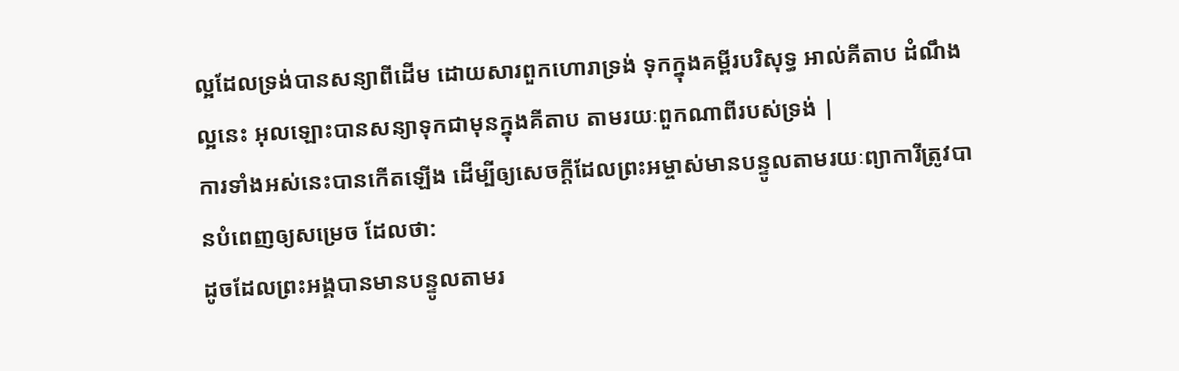ល្អដែលទ្រង់បានសន្យាពីដើម ដោយសារពួកហោរាទ្រង់ ទុកក្នុងគម្ពីរបរិសុទ្ធ អាល់គីតាប ដំណឹងល្អនេះ អុលឡោះបានសន្យាទុកជាមុនក្នុងគីតាប តាមរយៈពួកណាពីរបស់ទ្រង់ |
ការទាំងអស់នេះបានកើតឡើង ដើម្បីឲ្យសេចក្ដីដែលព្រះអម្ចាស់មានបន្ទូលតាមរយៈព្យាការីត្រូវបានបំពេញឲ្យសម្រេច ដែលថា:
ដូចដែលព្រះអង្គបានមានបន្ទូលតាមរ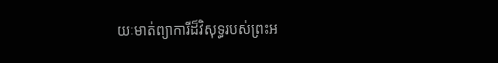យៈមាត់ព្យាការីដ៏វិសុទ្ធរបស់ព្រះអ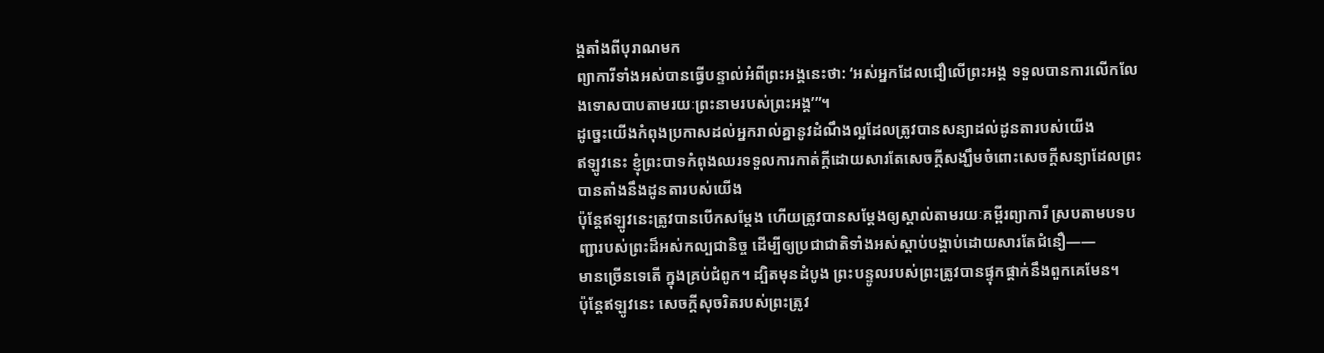ង្គតាំងពីបុរាណមក
ព្យាការីទាំងអស់បានធ្វើបន្ទាល់អំពីព្រះអង្គនេះថា: ‘អស់អ្នកដែលជឿលើព្រះអង្គ ទទួលបានការលើកលែងទោសបាបតាមរយៈព្រះនាមរបស់ព្រះអង្គ’”។
ដូច្នេះយើងកំពុងប្រកាសដល់អ្នករាល់គ្នានូវដំណឹងល្អដែលត្រូវបានសន្យាដល់ដូនតារបស់យើង
ឥឡូវនេះ ខ្ញុំព្រះបាទកំពុងឈរទទួលការកាត់ក្ដីដោយសារតែសេចក្ដីសង្ឃឹមចំពោះសេចក្ដីសន្យាដែលព្រះបានតាំងនឹងដូនតារបស់យើង
ប៉ុន្តែឥឡូវនេះត្រូវបានបើកសម្ដែង ហើយត្រូវបានសម្ដែងឲ្យស្គាល់តាមរយៈគម្ពីរព្យាការី ស្របតាមបទបញ្ជារបស់ព្រះដ៏អស់កល្បជានិច្ច ដើម្បីឲ្យប្រជាជាតិទាំងអស់ស្ដាប់បង្គាប់ដោយសារតែជំនឿ——
មានច្រើនទេតើ ក្នុងគ្រប់ជំពូក។ ដ្បិតមុនដំបូង ព្រះបន្ទូលរបស់ព្រះត្រូវបានផ្ទុកផ្ដាក់នឹងពួកគេមែន។
ប៉ុន្តែឥឡូវនេះ សេចក្ដីសុចរិតរបស់ព្រះត្រូវ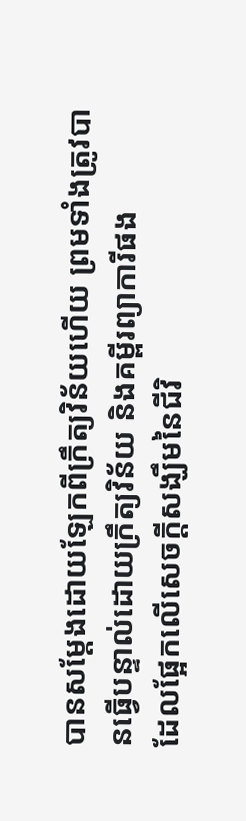បានសម្ដែងដោយឡែកពីក្រឹត្យវិន័យហើយ ព្រមទាំងត្រូវបានធ្វើបន្ទាល់ដោយក្រឹត្យវិន័យ និងគម្ពីរព្យាការីផង
ដែលផ្អែកលើសេចក្ដីសង្ឃឹមនៃជីវិ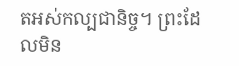តអស់កល្បជានិច្ច។ ព្រះដែលមិន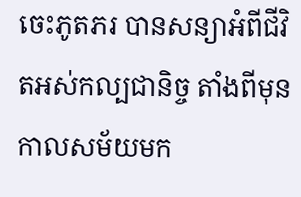ចេះភូតភរ បានសន្យាអំពីជីវិតអស់កល្បជានិច្ច តាំងពីមុនកាលសម័យមក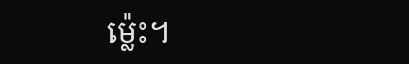ម្ល៉េះ។